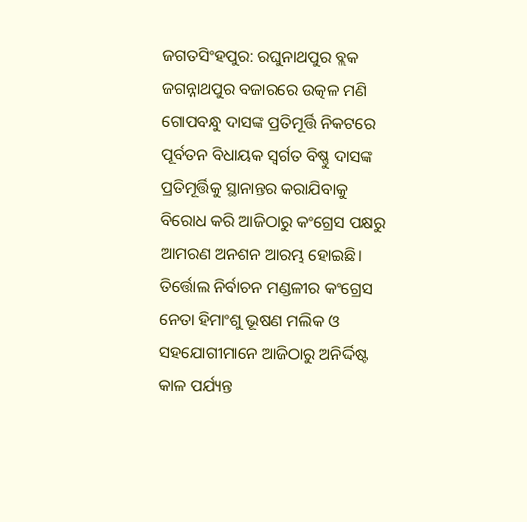ଜଗତସିଂହପୁର: ରଘୁନାଥପୁର ବ୍ଲକ ଜଗନ୍ନାଥପୁର ବଜାରରେ ଉତ୍କଳ ମଣି ଗୋପବନ୍ଧୁ ଦାସଙ୍କ ପ୍ରତିମୂର୍ତ୍ତି ନିକଟରେ ପୂର୍ବତନ ବିଧାୟକ ସ୍ବର୍ଗତ ବିଷ୍ଣୁ ଦାସଙ୍କ ପ୍ରତିମୂର୍ତ୍ତିକୁ ସ୍ଥାନାନ୍ତର କରାଯିବାକୁ ବିରୋଧ କରି ଆଜିଠାରୁ କଂଗ୍ରେସ ପକ୍ଷରୁ ଆମରଣ ଅନଶନ ଆରମ୍ଭ ହୋଇଛି। ତିର୍ତ୍ତୋଲ ନିର୍ବାଚନ ମଣ୍ଡଳୀର କଂଗ୍ରେସ ନେତା ହିମାଂଶୁ ଭୂଷଣ ମଲିକ ଓ ସହଯୋଗୀମାନେ ଆଜିଠାରୁ ଅନିର୍ଦ୍ଦିଷ୍ଟ କାଳ ପର୍ଯ୍ୟନ୍ତ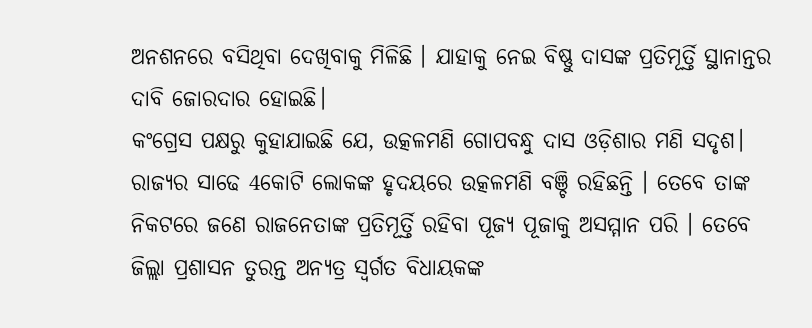ଅନଶନରେ ବସିଥିବା ଦେଖିବାକୁ ମିଳିଛି । ଯାହାକୁ ନେଇ ବିଷ୍ଣୁ ଦାସଙ୍କ ପ୍ରତିମୂର୍ତ୍ତି ସ୍ଥାନାନ୍ତର ଦାବି ଜୋରଦାର ହୋଇଛି।
କଂଗ୍ରେସ ପକ୍ଷରୁ କୁହାଯାଇଛି ଯେ, ଉତ୍କଳମଣି ଗୋପବନ୍ଧୁ ଦାସ ଓଡ଼ିଶାର ମଣି ସଦୃଶ। ରାଜ୍ୟର ସାଢେ 4କୋଟି ଲୋକଙ୍କ ହୃଦୟରେ ଉତ୍କଳମଣି ବଞ୍ଚି ରହିଛନ୍ତି । ତେବେ ତାଙ୍କ ନିକଟରେ ଜଣେ ରାଜନେତାଙ୍କ ପ୍ରତିମୂର୍ତ୍ତି ରହିବା ପୂଜ୍ୟ ପୂଜାକୁ ଅସମ୍ମାନ ପରି । ତେବେ ଜିଲ୍ଲା ପ୍ରଶାସନ ତୁରନ୍ତ ଅନ୍ୟତ୍ର ସ୍ବର୍ଗତ ବିଧାୟକଙ୍କ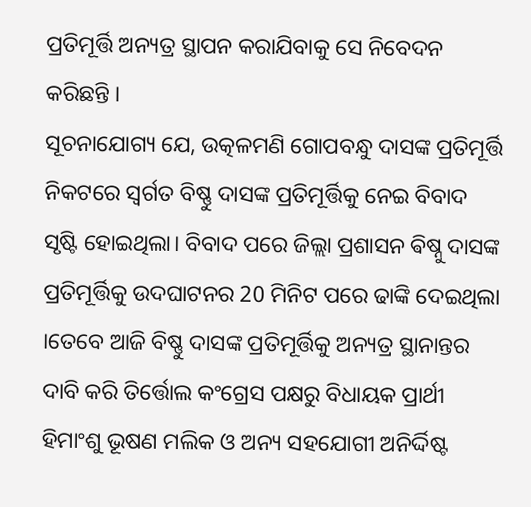ପ୍ରତିମୂର୍ତ୍ତି ଅନ୍ୟତ୍ର ସ୍ଥାପନ କରାଯିବାକୁ ସେ ନିବେଦନ କରିଛନ୍ତି ।
ସୂଚନାଯୋଗ୍ୟ ଯେ, ଉତ୍କଳମଣି ଗୋପବନ୍ଧୁ ଦାସଙ୍କ ପ୍ରତିମୂର୍ତ୍ତି ନିକଟରେ ସ୍ବର୍ଗତ ବିଷ୍ଣୁ ଦାସଙ୍କ ପ୍ରତିମୂର୍ତ୍ତିକୁ ନେଇ ବିବାଦ ସୃଷ୍ଟି ହୋଇଥିଲା। ବିବାଦ ପରେ ଜିଲ୍ଲା ପ୍ରଶାସନ ଵିଷ୍ନୁ ଦାସଙ୍କ ପ୍ରତିମୂର୍ତ୍ତିକୁ ଉଦଘାଟନର 20 ମିନିଟ ପରେ ଢାଙ୍କି ଦେଇଥିଲା ।ତେବେ ଆଜି ବିଷ୍ଣୁ ଦାସଙ୍କ ପ୍ରତିମୂର୍ତ୍ତିକୁ ଅନ୍ୟତ୍ର ସ୍ଥାନାନ୍ତର ଦାବି କରି ତିର୍ତ୍ତୋଲ କଂଗ୍ରେସ ପକ୍ଷରୁ ବିଧାୟକ ପ୍ରାର୍ଥୀ ହିମାଂଶୁ ଭୂଷଣ ମଲିକ ଓ ଅନ୍ୟ ସହଯୋଗୀ ଅନିର୍ଦ୍ଦିଷ୍ଟ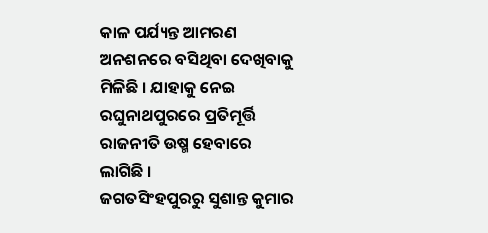କାଳ ପର୍ଯ୍ୟନ୍ତ ଆମରଣ ଅନଶନରେ ବସିଥିବା ଦେଖିବାକୁ ମିଳିଛି । ଯାହାକୁ ନେଇ ରଘୁନାଥପୁରରେ ପ୍ରତିମୂର୍ତ୍ତି ରାଜନୀତି ଉଷ୍ମ ହେବାରେ ଲାଗିଛି ।
ଜଗତସିଂହପୁରରୁ ସୁଶାନ୍ତ କୁମାର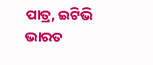ପାତ୍ର, ଇଟିଭି ଭାରତ